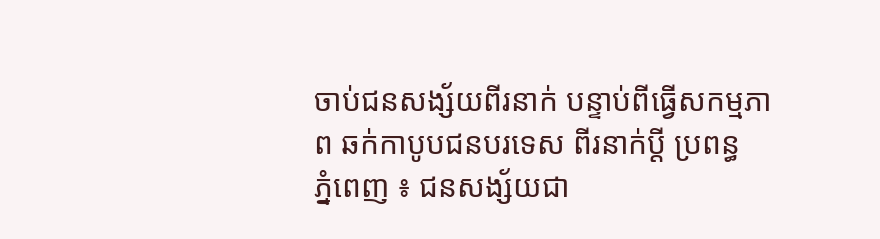ចាប់ជនសង្ស័យពីរនាក់ បន្ទាប់ពីធ្វើសកម្មភាព ឆក់កាបូបជនបរទេស ពីរនាក់ប្ដី ប្រពន្ធ
ភ្នំពេញ ៖ ជនសង្ស័យជា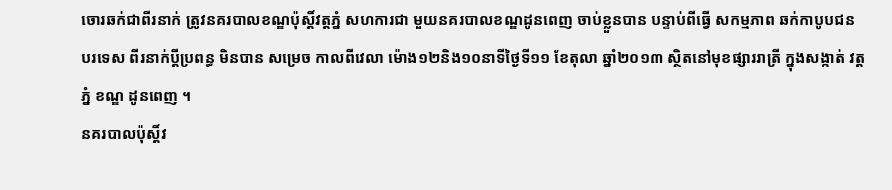ចោរឆក់ជាពីរនាក់ ត្រូវនគរបាលខណ្ឌប៉ុស្ដិ៍វត្ដភ្នំ សហការជា មួយនគរបាលខណ្ឌដូនពេញ ចាប់ខ្លួនបាន បន្ទាប់ពីធ្វើ សកម្មភាព ឆក់កាបូបជនបរទេស ពីរនាក់ប្ដីប្រពន្ធ មិនបាន សម្រេច កាលពីវេលា ម៉ោង១២និង១០នាទីថ្ងៃទី១១ ខែតុលា ឆ្នាំ២០១៣ ស្ថិតនៅមុខផ្សាររាត្រី ក្នុងសង្កាត់ វត្ដភ្នំ ខណ្ឌ ដូនពេញ ។
នគរបាលប៉ុស្ដិ៍វ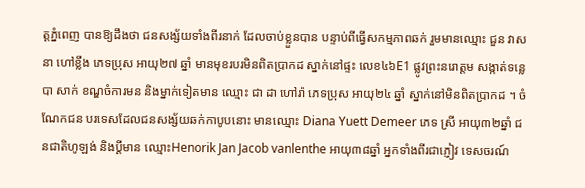ត្ដភ្នំពេញ បានឱ្យដឹងថា ជនសង្ស័យទាំងពីរនាក់ ដែលចាប់ខ្លួនបាន បន្ទាប់ពីធ្វើសកម្មភាពឆក់ រួមមានឈ្មោះ ជួន វាសនា ហៅខ្លឹង ភេទប្រុស អាយុ២៧ ឆ្នាំ មានមុខរបរមិនពិតប្រាកដ ស្នាក់នៅផ្ទះ លេខ៤៦E1 ផ្លូវព្រះនរោត្ដម សង្កាត់ទន្លេបា សាក់ ខណ្ឌចំការមន និងម្នាក់ទៀតមាន ឈ្មោះ ជា ដា ហៅរ៉ា ភេទប្រុស អាយុ២៤ ឆ្នាំ ស្នាក់នៅមិនពិតប្រាកដ ។ ចំណែកជន បរទេសដែលជនសង្ស័យឆក់កាបូបនោះ មានឈ្មោះ Diana Yuett Demeer ភេទ ស្រី អាយុ៣២ឆ្នាំ ជនជាតិហូឡង់ និងប្ដីមាន ឈ្មោះHenorik Jan Jacob vanlenthe អាយុ៣៨ឆ្នាំ អ្នកទាំងពីរជាភ្ញៀវ ទេសចរណ៍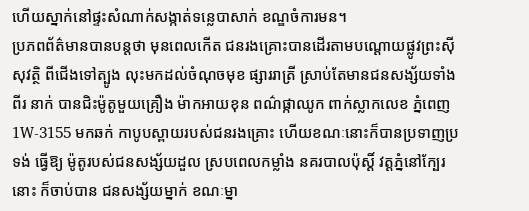ហើយស្នាក់នៅផ្ទះសំណាក់សង្កាត់ទន្លេបាសាក់ ខណ្ឌចំការមន។
ប្រភពព័ត៌មានបានបន្ដថា មុនពេលកើត ជនរងគ្រោះបានដើរតាមបណ្ដោយផ្លូវព្រះស៊ី សុវត្ថិ ពីជើងទៅត្បូង លុះមកដល់ចំណុចមុខ ផ្សាររាត្រី ស្រាប់តែមានជនសង្ស័យទាំងពីរ នាក់ បានជិះម៉ូតូមួយគ្រឿង ម៉ាកអាយខុន ពណ៌ផ្កាឈូក ពាក់ស្លាកលេខ ភ្នំពេញ 1W-3155 មកឆក់ កាបូបស្ពាយរបស់ជនរងគ្រោះ ហើយខណៈនោះក៏បានប្រទាញប្រទង់ ធ្វើឱ្យ ម៉ូតូរបស់ជនសង្ស័យដួល ស្របពេលកម្លាំង នគរបាលប៉ុស្ដិ៍ វត្ដភ្នំនៅក្បែរនោះ ក៏ចាប់បាន ជនសង្ស័យម្នាក់ ខណៈម្នា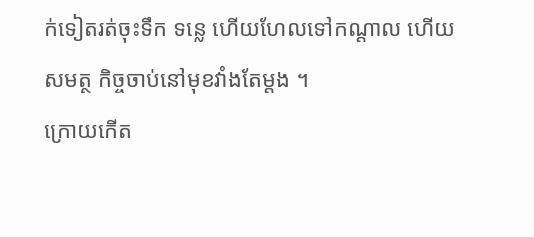ក់ទៀតរត់ចុះទឹក ទន្លេ ហើយហែលទៅកណ្ដាល ហើយសមត្ថ កិច្ចចាប់នៅមុខវាំងតែម្ដង ។
ក្រោយកើត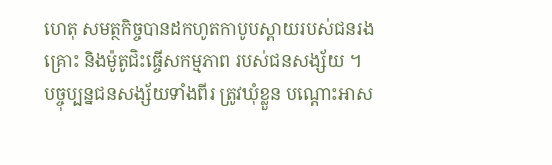ហេតុ សមត្ថកិច្ចបានដកហូតកាបូបស្ពាយរបស់ជនរងគ្រោះ និងម៉ូតូជិះធ្ចើសកម្មភាព របស់ជនសង្ស័យ ។
បច្ចុប្បន្នជនសង្ស័យទាំងពីរ ត្រូវឃុំខ្លួន បណ្ដោះអាស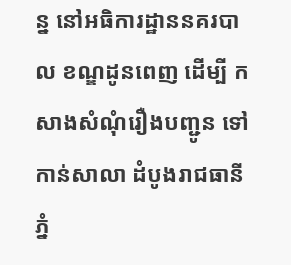ន្ន នៅអធិការដ្ឋាននគរបាល ខណ្ឌដូនពេញ ដើម្បី កសាងសំណុំរឿងបញ្ជូន ទៅកាន់សាលា ដំបូងរាជធានីភ្នំ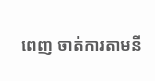ពេញ ចាត់ការតាមនី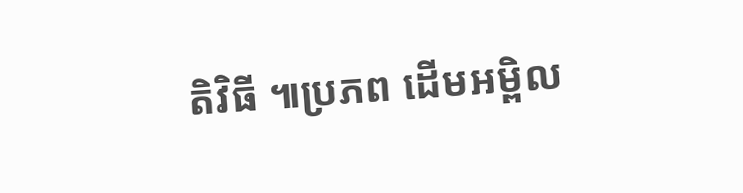តិវិធី ៕ប្រភព ដើមអម្ពិល